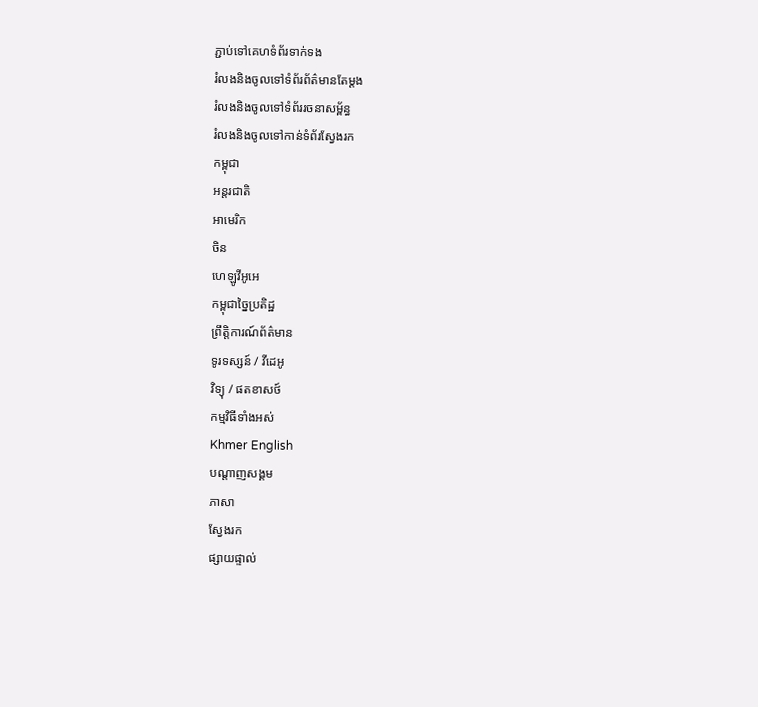ភ្ជាប់ទៅគេហទំព័រទាក់ទង
រំលងនិងចូលទៅទំព័រព័ត៌មានតែម្តង
រំលងនិងចូលទៅទំព័ររចនាសម្ព័ន្ធ
រំលងនិងចូលទៅកាន់ទំព័រស្វែងរក
កម្ពុជា
អន្តរជាតិ
អាមេរិក
ចិន
ហេឡូវីអូអេ
កម្ពុជាច្នៃប្រតិដ្ឋ
ព្រឹត្តិការណ៍ព័ត៌មាន
ទូរទស្សន៍ / វីដេអូ
វិទ្យុ / ផតខាសថ៍
កម្មវិធីទាំងអស់
Khmer English
បណ្តាញសង្គម
ភាសា
ស្វែងរក
ផ្សាយផ្ទាល់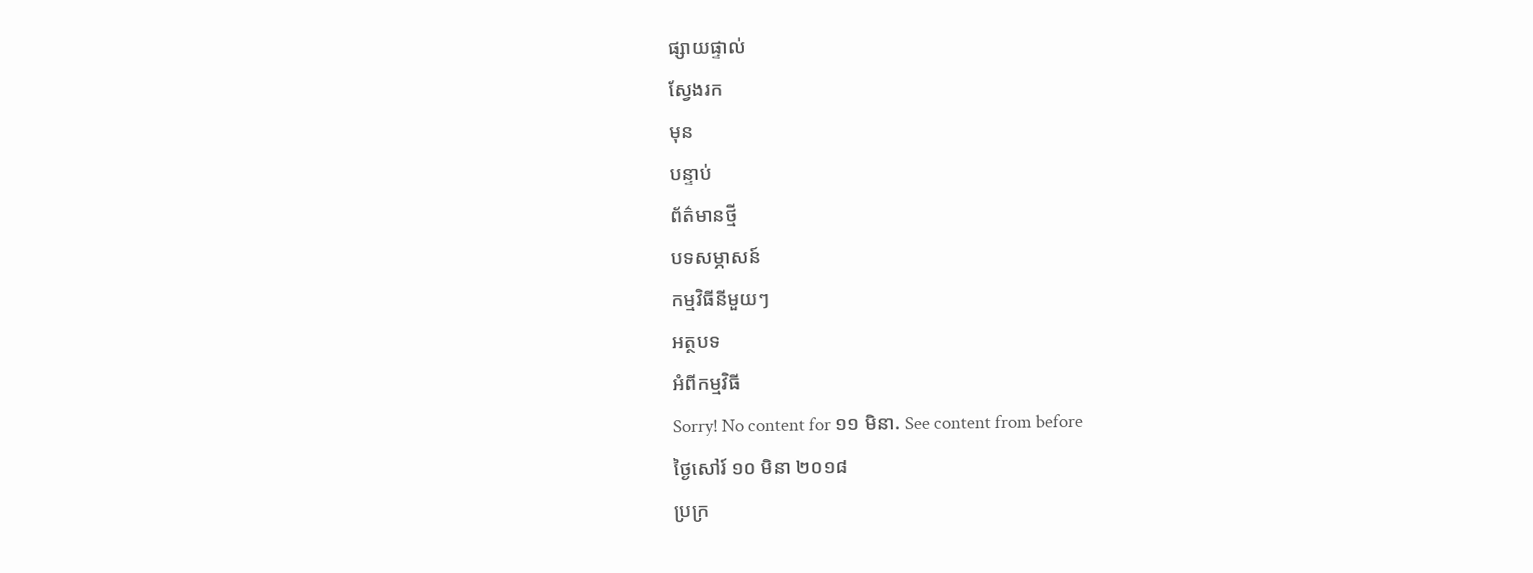ផ្សាយផ្ទាល់
ស្វែងរក
មុន
បន្ទាប់
ព័ត៌មានថ្មី
បទសម្ភាសន៍
កម្មវិធីនីមួយៗ
អត្ថបទ
អំពីកម្មវិធី
Sorry! No content for ១១ មិនា. See content from before
ថ្ងៃសៅរ៍ ១០ មិនា ២០១៨
ប្រក្រ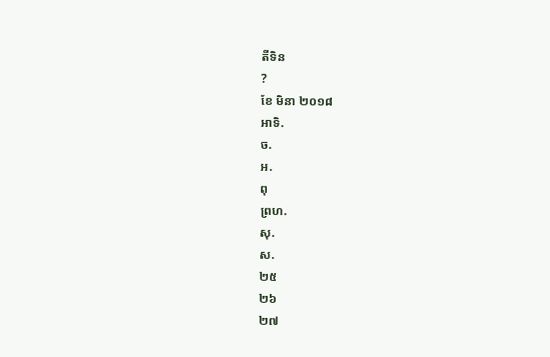តីទិន
?
ខែ មិនា ២០១៨
អាទិ.
ច.
អ.
ពុ
ព្រហ.
សុ.
ស.
២៥
២៦
២៧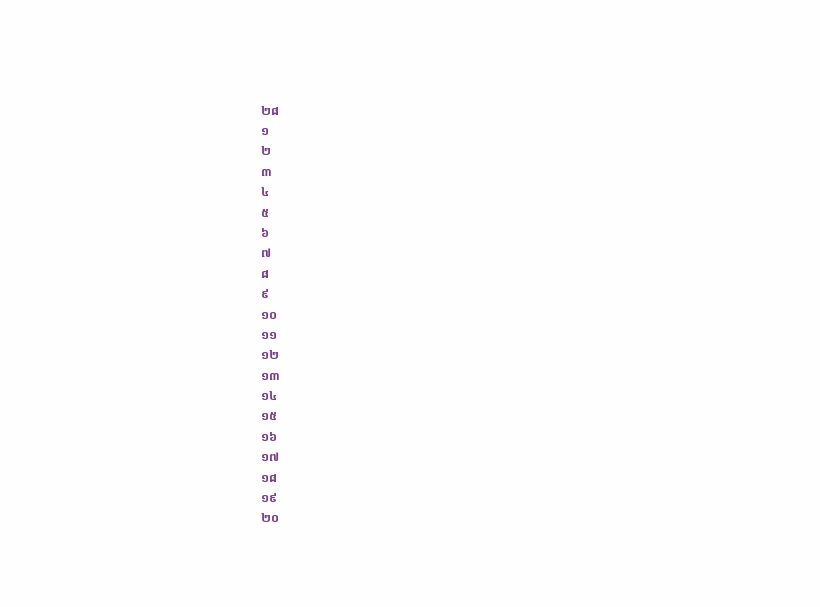២៨
១
២
៣
៤
៥
៦
៧
៨
៩
១០
១១
១២
១៣
១៤
១៥
១៦
១៧
១៨
១៩
២០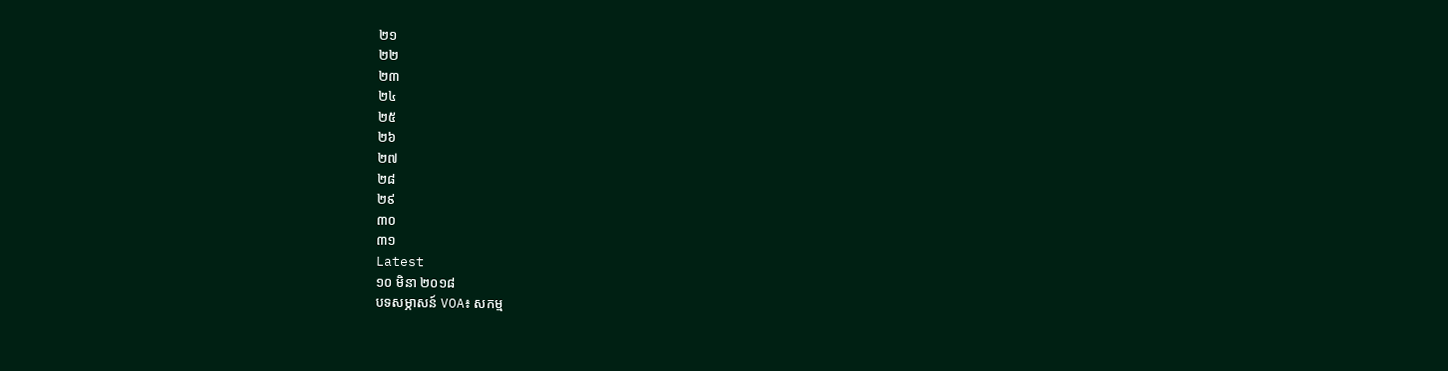២១
២២
២៣
២៤
២៥
២៦
២៧
២៨
២៩
៣០
៣១
Latest
១០ មិនា ២០១៨
បទសម្ភាសន៍ VOA៖ សកម្ម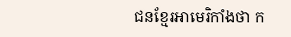ជនខ្មែរអាមេរិកាំងថា ក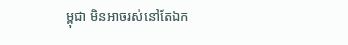ម្ពុជា មិនអាចរស់នៅតែឯក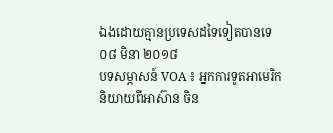ឯងដោយគ្មានប្រទេសដទៃទៀតបានទេ
០៨ មិនា ២០១៨
បទសម្ភាសន៍ VOA ៖ អ្នកការទូតអាមេរិកនិយាយពីអាស៊ាន ចិន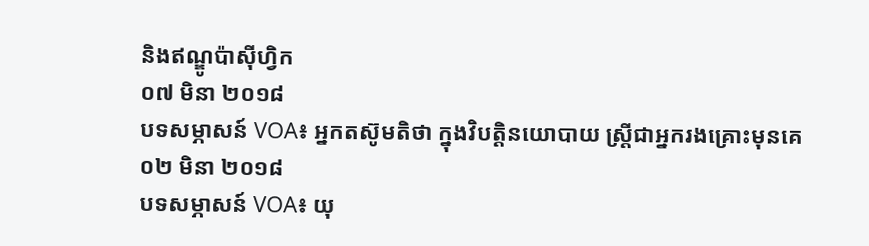និងឥណ្ឌូប៉ាស៊ីហ្វិក
០៧ មិនា ២០១៨
បទសម្ភាសន៍ VOA៖ អ្នកតស៊ូមតិថា ក្នុងវិបត្តិនយោបាយ ស្ត្រីជាអ្នករងគ្រោះមុនគេ
០២ មិនា ២០១៨
បទសម្ភាសន៍ VOA៖ យុ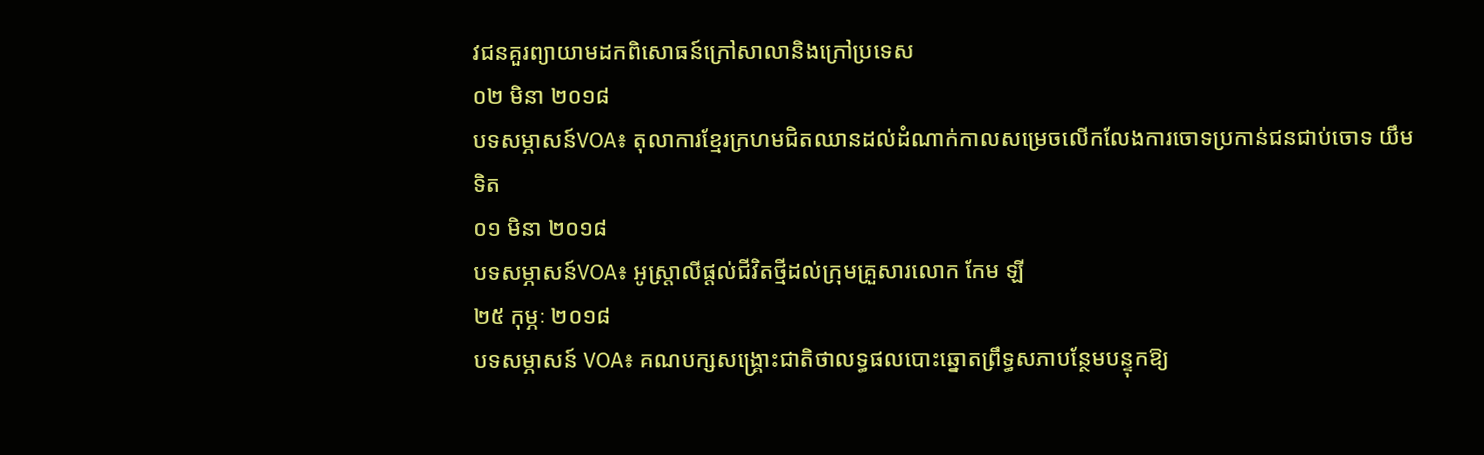វជនគួរព្យាយាមដកពិសោធន៍ក្រៅសាលានិងក្រៅប្រទេស
០២ មិនា ២០១៨
បទសម្ភាសន៍VOA៖ តុលាការខ្មែរក្រហមជិតឈានដល់ដំណាក់កាលសម្រេចលើកលែងការចោទប្រកាន់ជនជាប់ចោទ យឹម ទិត
០១ មិនា ២០១៨
បទសម្ភាសន៍VOA៖ អូស្ត្រាលីផ្តល់ជីវិតថ្មីដល់ក្រុមគ្រួសារលោក កែម ឡី
២៥ កុម្ភៈ ២០១៨
បទសម្ភាសន៍ VOA៖ គណបក្សសង្គ្រោះជាតិថាលទ្ធផលបោះឆ្នោតព្រឹទ្ធសភាបន្ថែមបន្ទុកឱ្យ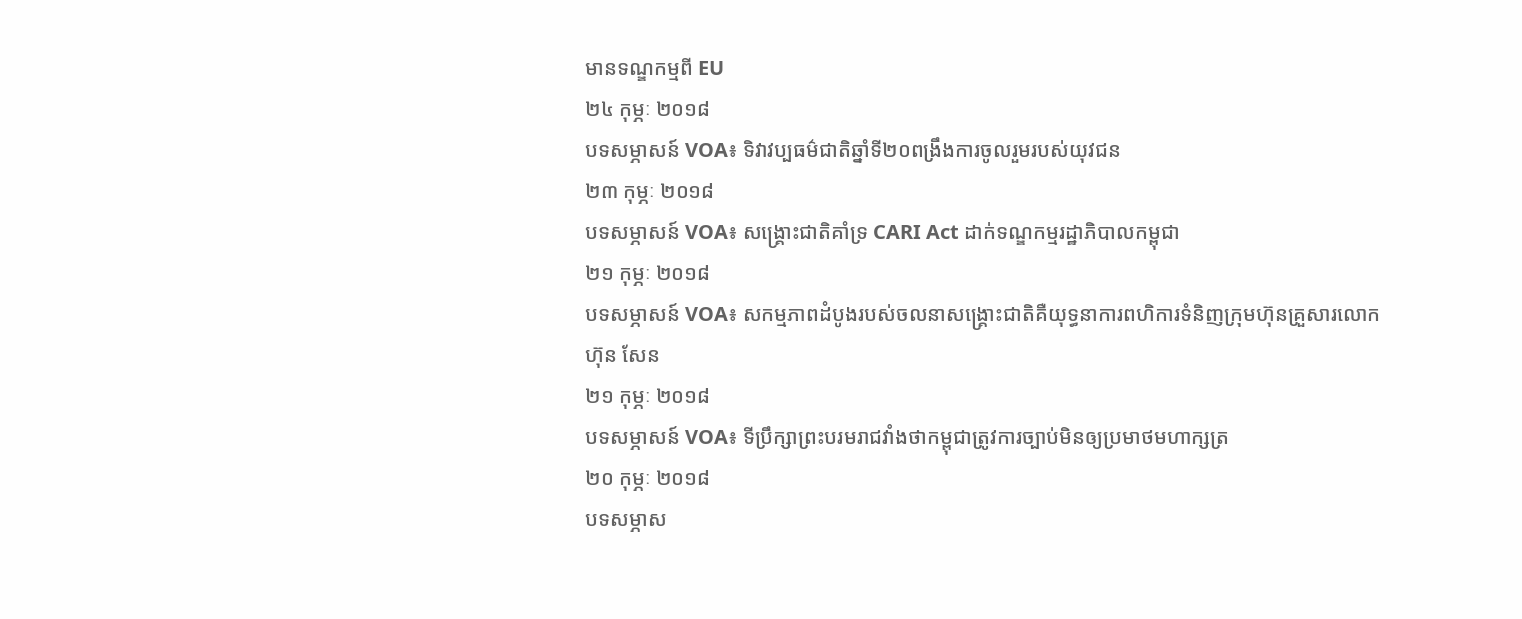មានទណ្ឌកម្មពី EU
២៤ កុម្ភៈ ២០១៨
បទសម្ភាសន៍ VOA៖ ទិវាវប្បធម៌ជាតិឆ្នាំទី២០ពង្រឹងការចូលរួមរបស់យុវជន
២៣ កុម្ភៈ ២០១៨
បទសម្ភាសន៍ VOA៖ សង្គ្រោះជាតិគាំទ្រ CARI Act ដាក់ទណ្ឌកម្មរដ្ឋាភិបាលកម្ពុជា
២១ កុម្ភៈ ២០១៨
បទសម្ភាសន៍ VOA៖ សកម្មភាពដំបូងរបស់ចលនាសង្គ្រោះជាតិគឺយុទ្ធនាការពហិការទំនិញក្រុមហ៊ុនគ្រួសារលោក ហ៊ុន សែន
២១ កុម្ភៈ ២០១៨
បទសម្ភាសន៍ VOA៖ ទីប្រឹក្សាព្រះបរមរាជវាំងថាកម្ពុជាត្រូវការច្បាប់មិនឲ្យប្រមាថមហាក្សត្រ
២០ កុម្ភៈ ២០១៨
បទសម្ភាស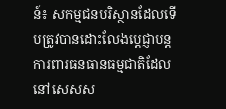ន៍៖ សកម្មជនបរិស្ថានដែលទើបត្រូវបានដោះលែងប្តេជ្ញាបន្តការពារធនធានធម្មជាតិដែលនៅសេសស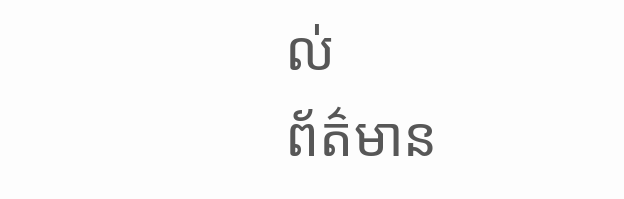ល់
ព័ត៌មាន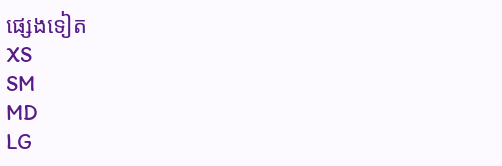ផ្សេងទៀត
XS
SM
MD
LG